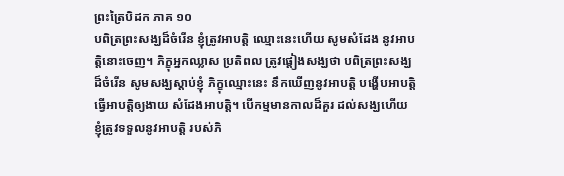ព្រះត្រៃបិដក ភាគ ១០
បពិត្រព្រះសង្ឃដ៏ចំរើន ខ្ញុំត្រូវអាបត្តិ ឈ្មោះនេះហើយ សូមសំដែង នូវអាបត្តិនោះចេញ។ ភិក្ខុអ្នកឈ្លាស ប្រតិពល ត្រូវផ្តៀងសង្ឃថា បពិត្រព្រះសង្ឃដ៏ចំរើន សូមសង្ឃស្តាប់ខ្ញុំ ភិក្ខុឈ្មោះនេះ នឹកឃើញនូវអាបត្តិ បង្ហើបអាបត្តិ ធ្វើអាបត្តិឲ្យងាយ សំដែងអាបត្តិ។ បើកម្មមានកាលដ៏គួរ ដល់សង្ឃហើយ ខ្ញុំត្រូវទទួលនូវអាបត្តិ របស់ភិ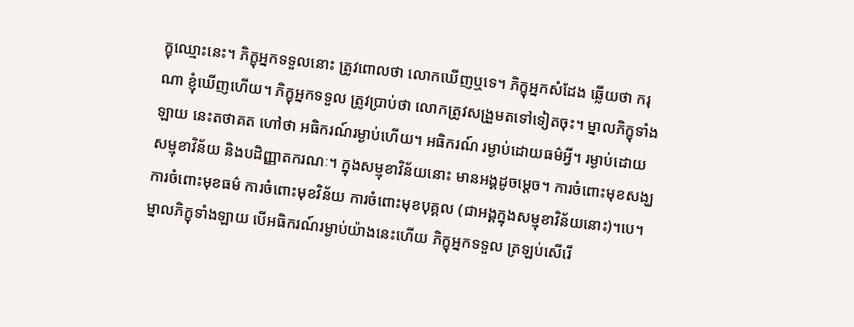ក្ខុឈ្មោះនេះ។ ភិក្ខុអ្នកទទួលនោះ ត្រូវពោលថា លោកឃើញឬទេ។ ភិក្ខុអ្នកសំដែង ឆ្លើយថា ករុណា ខ្ញុំឃើញហើយ។ ភិក្ខុអ្នកទទួល ត្រូវប្រាប់ថា លោកត្រូវសង្រួមតទៅទៀតចុះ។ ម្នាលភិក្ខុទាំងឡាយ នេះតថាគត ហៅថា អធិករណ៍រម្ងាប់ហើយ។ អធិករណ៍ រម្ងាប់ដោយធម៌អ្វី។ រម្ងាប់ដោយសម្មុខាវិន័យ និងបដិញ្ញាតករណៈ។ ក្នុងសម្មុខាវិន័យនោះ មានអង្គដូចម្តេច។ ការចំពោះមុខសង្ឃ ការចំពោះមុខធម៌ ការចំពោះមុខវិន័យ ការចំពោះមុខបុគ្គល (ជាអង្គក្នុងសម្មុខាវិន័យនោះ)។បេ។ ម្នាលភិក្ខុទាំងឡាយ បើអធិករណ៍រម្ងាប់យ៉ាងនេះហើយ ភិក្ខុអ្នកទទួល ត្រឡប់សើរើ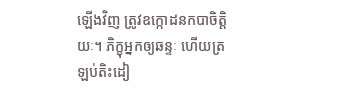ឡើងវិញ ត្រូវឧក្កោដនកបាចិត្តិយៈ។ ភិក្ខុអ្នកឲ្យឆន្ទៈ ហើយត្រឡប់តិះដៀ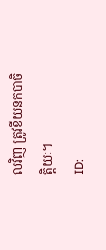លវិញ ត្រូវខីយនកបាចិត្តិយៈ។
ID: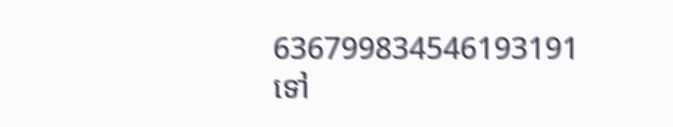636799834546193191
ទៅ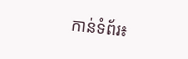កាន់ទំព័រ៖